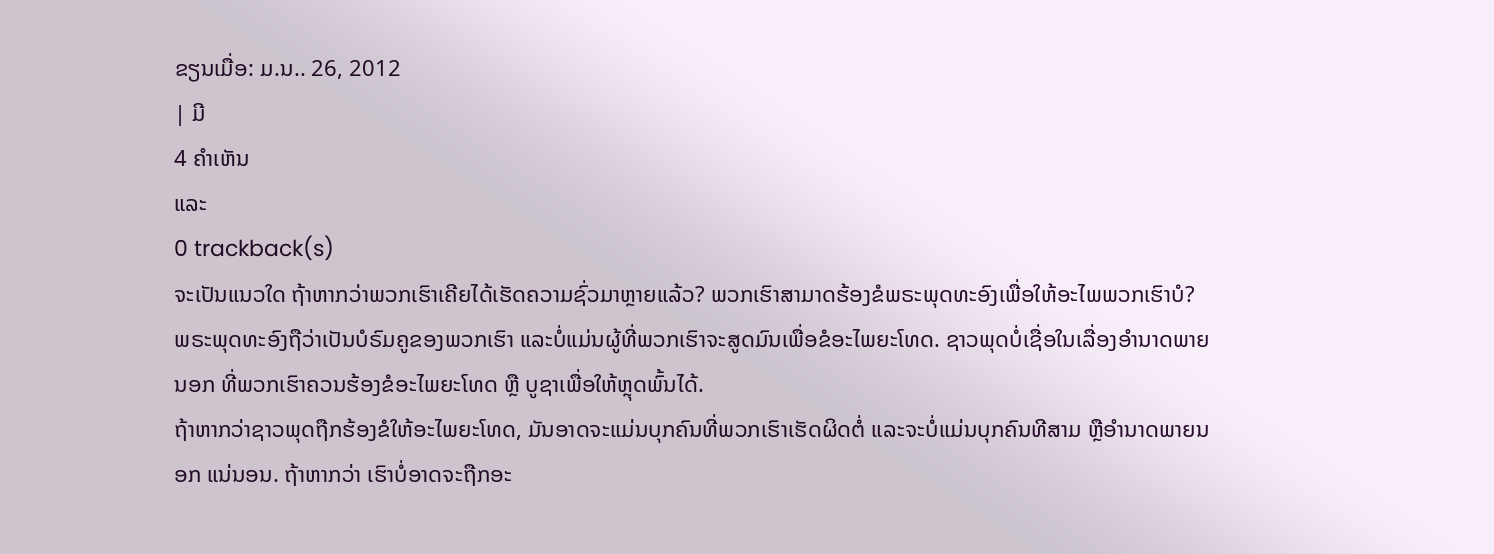ຂຽນເມື່ອ: ມ.ນ.. 26, 2012
| ມີ
4 ຄຳເຫັນ
ແລະ
0 trackback(s)
ຈະເປັນແນວໃດ ຖ້າຫາກວ່າພວກເຮົາເຄີຍໄດ້ເຮັດຄວາມຊົ່ວມາຫຼາຍແລ້ວ? ພວກເຮົາສາມາດຮ້ອງຂໍພຣະພຸດທະອົງເພື່ອໃຫ້ອະໄພພວກເຮົາບໍ?
ພຣະພຸດທະອົງຖືວ່າເປັນບໍຣົມຄູຂອງພວກເຮົາ ແລະບໍ່ແມ່ນຜູ້ທີ່ພວກເຮົາຈະສູດມົນເພື່ອຂໍອະໄພຍະໂທດ. ຊາວພຸດບໍ່ເຊື່ອໃນເລື່ອງອຳນາດພາຍນອກ ທີ່ພວກເຮົາຄວນຮ້ອງຂໍອະໄພຍະໂທດ ຫຼື ບູຊາເພື່ອໃຫ້ຫຼຸດພົ້ນໄດ້.
ຖ້າຫາກວ່າຊາວພຸດຖືກຮ້ອງຂໍໃຫ້ອະໄພຍະໂທດ, ມັນອາດຈະແມ່ນບຸກຄົນທີ່ພວກເຮົາເຮັດຜິດຕໍ່ ແລະຈະບໍ່ແມ່ນບຸກຄົນທີສາມ ຫຼືອຳນາດພາຍນອກ ແນ່ນອນ. ຖ້າຫາກວ່າ ເຮົາບໍ່ອາດຈະຖືກອະ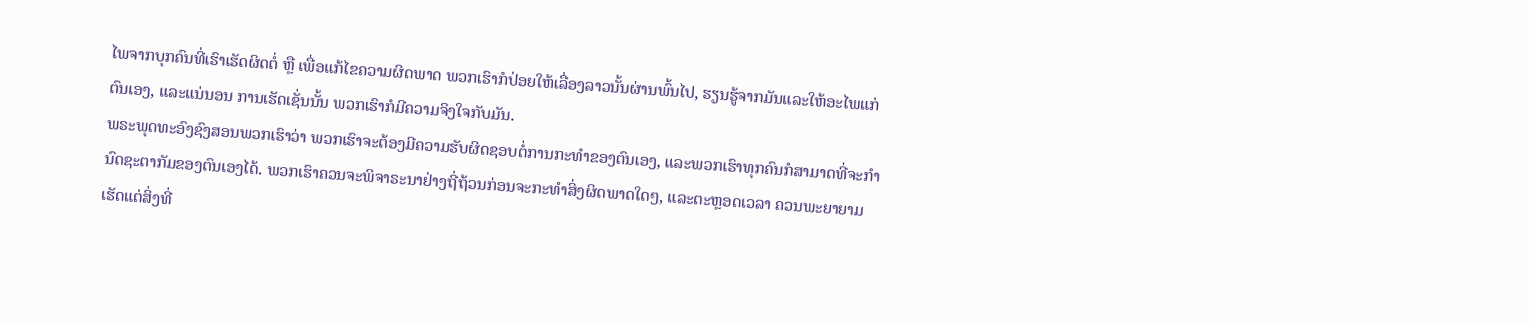ໄພຈາກບຸກຄົນທີ່ເຮົາເຮັດຜິດຕໍ່ ຫຼື ເພື່ອແກ້ໄຂຄວາມຜິດພາດ ພວກເຮົາກໍປ່ອຍໃຫ້ເລື່ອງລາວນັ້ນຜ່ານພົ້ນໄປ, ຮຽນຮູ້ຈາກມັນແລະໃຫ້ອະໄພແກ່ຕົນເອງ, ແລະແນ່ນອນ ການເຮັດເຊັ່ນນັ້ນ ພວກເຮົາກໍມີຄວາມຈິງໃຈກັບມັນ.
ພຣະພຸດທະອົງຊົງສອນພວກເຮົາວ່າ ພວກເຮົາຈະຕ້ອງມີຄວາມຮັບຜິດຊອບຕໍ່ການກະທຳຂອງຕົນເອງ, ແລະພວກເຮົາທຸກຄົນກໍສາມາດທີ່ຈະກຳນົດຊະຕາກັມຂອງຕົນເອງໄດ້. ພວກເຮົາຄວນຈະພິຈາຣະນາຢ່າງຖີ່ຖ້ວນກ່ອນຈະກະທຳສິ່ງຜິດພາດໃດໆ, ແລະຕະຫຼອດເວລາ ຄວນພະຍາຍາມເຮັດແຕ່ສິ່ງທີ່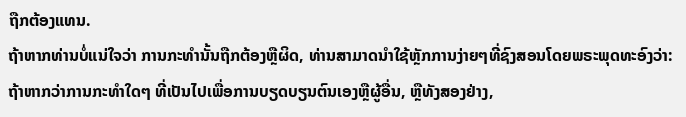ຖືກຕ້ອງແທນ.
ຖ້າຫາກທ່ານບໍ່ແນ່ໃຈວ່າ ການກະທຳນັ້ນຖືກຕ້ອງຫຼືຜິດ, ທ່ານສາມາດນຳໃຊ້ຫຼັກການງ່າຍໆທີ່ຊົງສອນໂດຍພຣະພຸດທະອົງວ່າ: ຖ້າຫາກວ່າການກະທຳໃດໆ ທີ່ເປັນໄປເພື່ອການບຽດບຽນຕົນເອງຫຼືຜູ້ອື່ນ, ຫຼືທັງສອງຢ່າງ,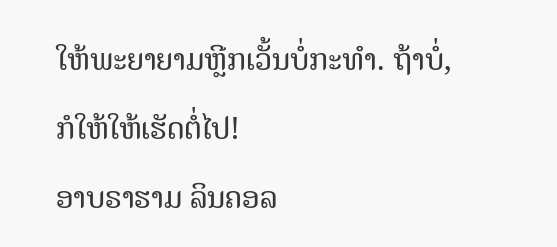ໃຫ້ພະຍາຍາມຫຼີກເວັ້ນບໍ່ກະທຳ. ຖ້າບໍ່, ກໍໃຫ້ໃຫ້ເຮັດຕໍ່ໄປ!
ອາບຣາຮາມ ລິນຄອລ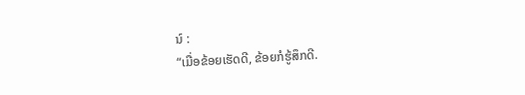ນ໌ :
“ເມື່ອຂ້ອຍເຮັດດີ, ຂ້ອຍກໍຮູ້ສຶກດີ.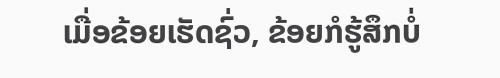ເມື່ອຂ້ອຍເຮັດຊົ່ວ, ຂ້ອຍກໍຮູ້ສຶກບໍ່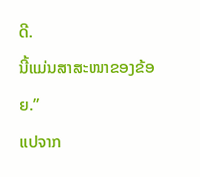ດີ.
ນີ້ແມ່ນສາສະໜາຂອງຂ້ອຍ.”
ແປຈາກ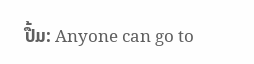ປື້ມ: Anyone can go to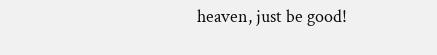heaven, just be good!